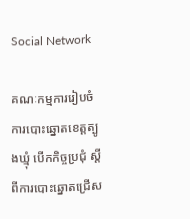Social Network

គណៈកម្មការរៀបចំការបោះឆ្នោតខេត្តត្បូងឃ្មុំ បើកកិច្ចប្រជុំ ស្តីពីការបោះឆ្នោតជ្រើស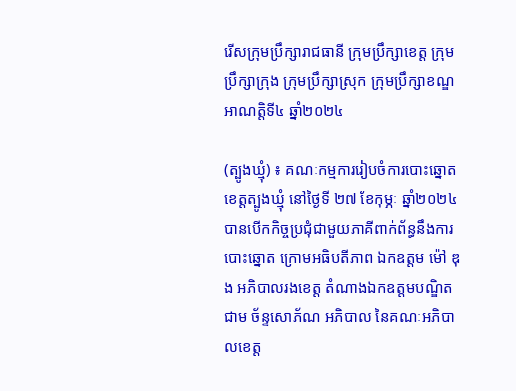រើសក្រុមប្រឹក្សារាជធានី ក្រុមប្រឹក្សាខេត្ត ក្រុមប្រឹក្សាក្រុង ក្រុមប្រឹក្សាស្រុក ក្រុមប្រឹក្សាខណ្ឌ អាណត្តិទី៤ ឆ្នាំ២០២៤

(ត្បូងឃ្មុំ) ៖ គណៈកម្មការរៀបចំការបោះឆ្នោតខេត្តត្បូងឃ្មុំ នៅថ្ងៃទី ២៧ ខែកុម្ភៈ ឆ្នាំ២០២៤ បានបើកកិច្ចប្រជុំជាមួយភាគីពាក់ព័ន្ធនឹងការបោះឆ្នោត ក្រោមអធិបតីភាព ឯកឧត្តម ម៉ៅ ឌុង អភិបាលរងខេត្ត តំណាងឯកឧត្តមបណ្ឌិត ជាម ច័ន្ទសោភ័ណ អភិបាល នៃគណៈអភិបាលខេត្ត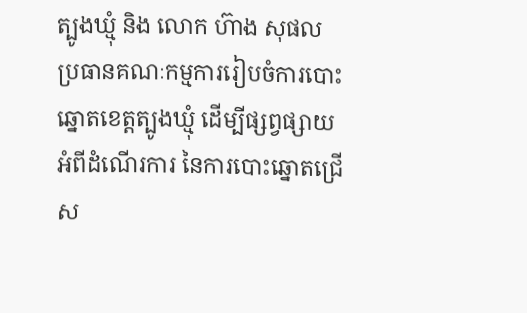ត្បូងឃ្មុំ និង លោក ហ៊ាង សុផល ប្រធានគណៈកម្មការរៀបចំការបោះឆ្នោតខេត្តត្បូងឃ្មុំ ដើម្បីផ្សព្វផ្សាយអំពីដំណើរការ នៃការបោះឆ្នោតជ្រើស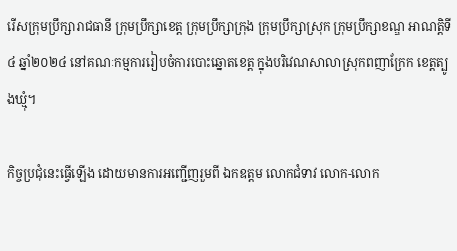រើសក្រុមប្រឹក្សារាជធានី ក្រុមប្រឹក្សាខេត្ត ក្រុមប្រឹក្សាក្រុង ក្រុមប្រឹក្សាស្រុក ក្រុមប្រឹក្សាខណ្ឌ អាណត្តិទី៤ ឆ្នាំ២០២៤ នៅគណៈកម្មការរៀបចំការបោះឆ្នោតខេត្ត ក្នុងបរិវេណសាលាស្រុកពញាក្រែក ខេត្តត្បូងឃ្មុំ។

កិច្ចប្រជុំនេះធ្វើឡើង ដោយមានការអញ្ជើញរួមពី ឯកឧត្តម លោកជំទាវ លោក-លោក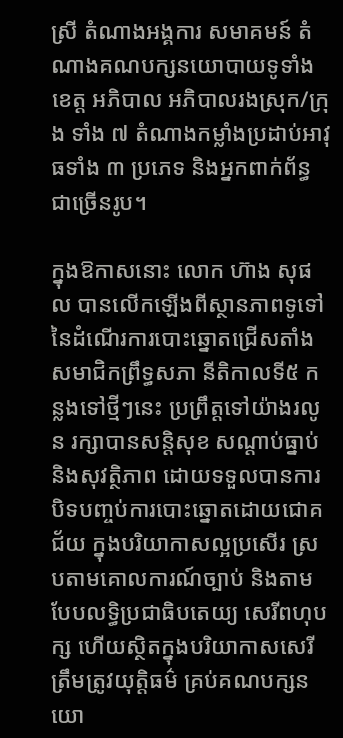ស្រី តំណាងអង្គការ សមាគមន៍ តំណាងគណបក្សនយោបាយទូទាំងខេត្ត អភិបាល អភិបាលរងស្រុក/ក្រុង ទាំង ៧ តំណាងកម្លាំងប្រដាប់អាវុធទាំង ៣ ប្រភេទ និងអ្នកពាក់ព័ន្ធជាច្រើនរូប។

ក្នុងឱកាសនោះ លោក ហ៊ាង សុផល បានលើកឡើងពីស្ថានភាពទូទៅ នៃដំណើរការបោះឆ្នោតជ្រើសតាំងសមាជិកព្រឹទ្ធសភា នីតិកាលទី៥ កន្លងទៅថ្មីៗនេះ ប្រព្រឹត្តទៅយ៉ាងរលូន រក្សាបានសន្តិសុខ សណ្ដាប់ធ្នាប់ និងសុវត្ថិភាព ដោយទទួលបានការបិទបញ្ចប់ការបោះឆ្នោតដោយជោគជ័យ ក្នុងបរិយាកាសល្អប្រសើរ ស្របតាមគោលការណ៍ច្បាប់ និងតាមបែបលទ្ធិប្រជាធិបតេយ្យ សេរីពហុបក្ស ហើយស្ថិតក្នុងបរិយាកាសសេរី ត្រឹមត្រូវយុត្តិធម៌ គ្រប់គណបក្សនយោ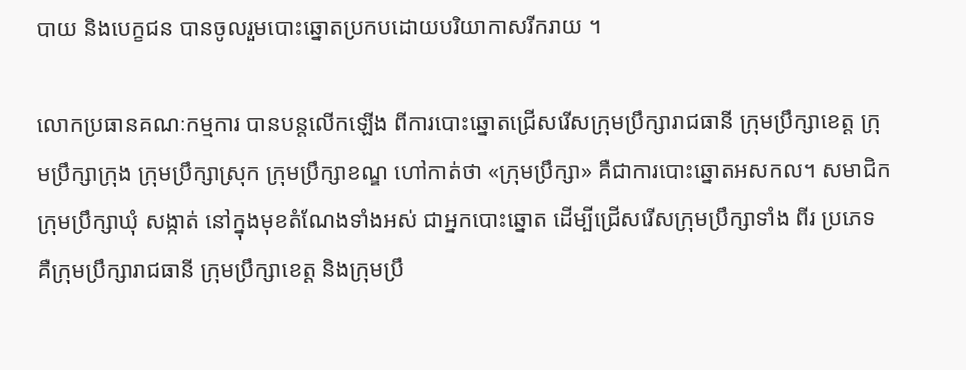បាយ និងបេក្ខជន បានចូលរួមបោះឆ្នោតប្រកបដោយបរិយាកាសរីករាយ ។

លោកប្រធានគណៈកម្មការ បានបន្តលើកឡើង ពីការបោះឆ្នោតជ្រើសរើសក្រុមប្រឹក្សារាជធានី ក្រុមប្រឹក្សាខេត្ត ក្រុមប្រឹក្សាក្រុង ក្រុមប្រឹក្សាស្រុក ក្រុមប្រឹក្សាខណ្ឌ ហៅកាត់ថា «ក្រុមប្រឹក្សា» គឺជាការបោះឆ្នោតអសកល។ សមាជិកក្រុមប្រឹក្សាឃុំ សង្កាត់ នៅក្នុងមុខតំណែងទាំងអស់ ជាអ្នកបោះឆ្នោត ដើម្បីជ្រើសរើសក្រុមប្រឹក្សាទាំង ពីរ ប្រភេទ គឺក្រុមប្រឹក្សារាជធានី ក្រុមប្រឹក្សាខេត្ត និងក្រុមប្រឹ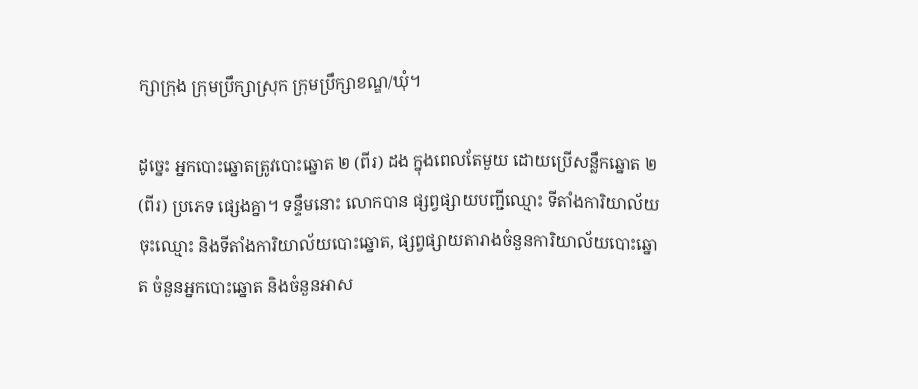ក្សាក្រុង ក្រុមប្រឹក្សាស្រុក ក្រុមប្រឹក្សាខណ្ឌ/ឃុំ។

ដូច្នេះ អ្នកបោះឆ្នោតត្រូវបោះឆ្នោត ២ (ពីរ) ដង ក្នុងពេលតែមួយ ដោយប្រើសន្លឹកឆ្នោត ២ (ពីរ) ប្រភេទ ផ្សេងគ្នា។ ទន្ទឹមនោះ លោកបាន ផ្សព្វផ្សាយបញ្ជីឈ្មោះ ទីតាំងការិយាល័យចុះឈ្មោះ និងទីតាំងការិយាល័យបោះឆ្នោត, ផ្សព្វផ្សាយតារាងចំនួនការិយាល័យបោះឆ្នោត ចំនួនអ្នកបោះឆ្នោត និងចំនួនអាស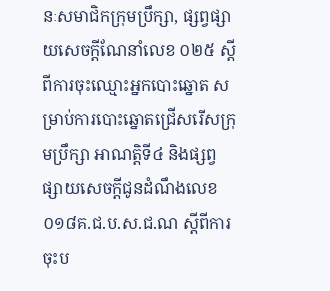នៈសមាជិកក្រុមប្រឹក្សា, ផ្សព្វផ្សាយសេចក្តីណែនាំលេខ ០២៥ ស្តីពីការចុះឈ្មោះអ្នកបោះឆ្នោត សម្រាប់ការបោះឆ្នោតជ្រើសរើសក្រុមប្រឹក្សា អាណត្តិទី៤ និងផ្សព្វផ្សាយសេចក្តីជូនដំណឹងលេខ ០១៨គ.ជ.ប.ស.ជ.ណ ស្តីពីការចុះប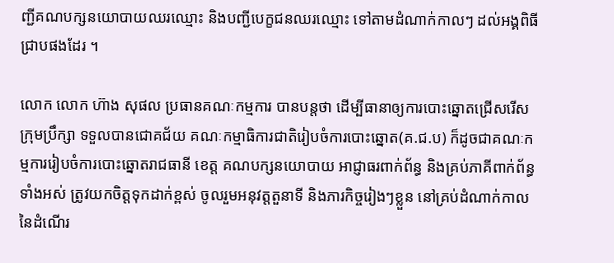ញ្ជីគណបក្សនយោបាយឈរឈ្មោះ និងបញ្ជីបេក្ខជនឈរឈ្មោះ ទៅតាមដំណាក់កាលៗ ដល់អង្គពិធីជ្រាបផងដែរ ។

លោក លោក ហ៊ាង សុផល ប្រធានគណៈកម្មការ បានបន្តថា ដើម្បីធានាឲ្យការបោះឆ្នោតជ្រើសរើសក្រុមប្រឹក្សា ទទួលបានជោគជ័យ គណៈកម្មាធិការជាតិរៀបចំការបោះឆ្នោត(គ.ជ.ប) ក៏ដូចជាគណៈកម្មការរៀបចំការបោះឆ្នោតរាជធានី ខេត្ត គណបក្សនយោបាយ អាជ្ញាធរពាក់ព័ន្ធ និងគ្រប់ភាគីពាក់ព័ន្ធ ទាំងអស់ ត្រូវយកចិត្តទុកដាក់ខ្ពស់ ចូលរួមអនុវត្តតួនាទី និងភារកិច្ចរៀងៗខ្លួន នៅគ្រប់ដំណាក់កាល នៃដំណើរ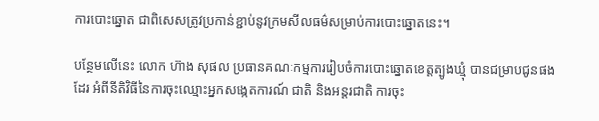ការបោះឆ្នោត ជាពិសេសត្រូវប្រកាន់ខ្ជាប់នូវក្រមសីលធម៌សម្រាប់ការបោះឆ្នោតនេះ។

បន្ថែមលើនេះ លោក ហ៊ាង សុផល ប្រធានគណៈកម្មការរៀបចំការបោះឆ្នោតខេត្តត្បូងឃ្មុំ បានជម្រាបជូនផងដែរ អំពីនីតិវិធីនៃការចុះឈ្មោះអ្នកសង្កេតការណ៍ ជាតិ និងអន្តរជាតិ ការចុះ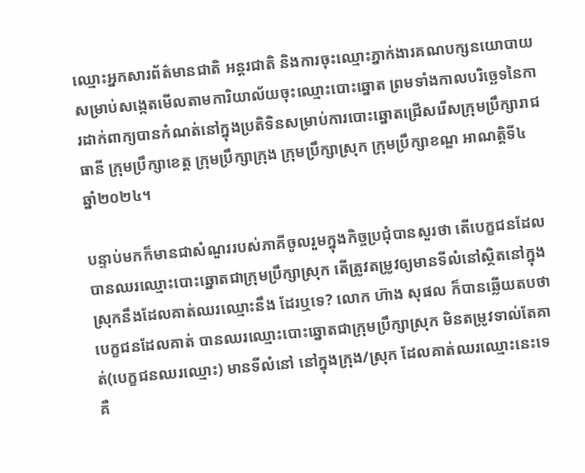ឈ្មោះអ្នកសារព័ត៌មានជាតិ អន្តរជាតិ និងការចុះឈ្មោះភ្នាក់ងារគណបក្សនយោបាយ សម្រាប់សង្កេតមើលតាមការិយាល័យចុះឈ្មោះបោះឆ្នោត ព្រមទាំងកាលបរិច្ឆេទនៃការដាក់ពាក្យបានកំណត់នៅក្នុងប្រតិទិនសម្រាប់ការបោះឆ្នោតជ្រើសរើសក្រុមប្រឹក្សារាជធានី ក្រុមប្រឹក្សាខេត្ត ក្រុមប្រឹក្សាក្រុង ក្រុមប្រឹក្សាស្រុក ក្រុមប្រឹក្សាខណ្ឌ អាណត្តិទី៤ ឆ្នាំ២០២៤។

បន្ទាប់មកក៏មានជាសំណួររបស់ភាគីចូលរួមក្នុងកិច្ចប្រជុំបានសួរថា តើបេក្ខជនដែលបានឈរឈ្មោះបោះឆ្នោតជាក្រុមប្រឹក្សាស្រុក តើត្រូវតម្រូវឲ្យមានទីលំនៅស្ថិតនៅក្នុងស្រុកនឹងដែលគាត់ឈរឈ្មោះនឹង ដែរឬទេ? លោក ហ៊ាង សុផល ក៏បានឆ្លើយតបថា បេក្ខជនដែលគាត់ បានឈរឈ្មោះបោះឆ្នោតជាក្រុមប្រឹក្សាស្រុក មិនតម្រូវទាល់តែគាត់(បេក្ខជនឈរឈ្មោះ) មានទីលំនៅ នៅក្នុងក្រុង/ស្រុក ដែលគាត់ឈរឈ្មោះនេះទេ គឺ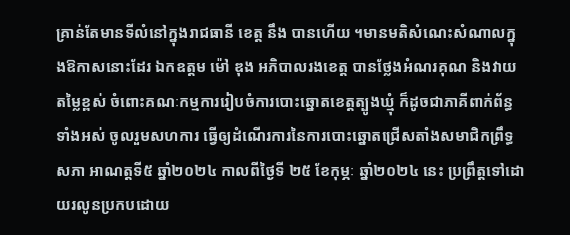គ្រាន់តែមានទីលំនៅក្នុងរាជធានី ខេត្ត នឹង បានហើយ ។មានមតិសំណេះសំណាលក្នុងឱកាសនោះដែរ ឯកឧត្តម ម៉ៅ ឌុង អភិបាលរងខេត្ត បានថ្លែងអំណរគុណ និងវាយតម្លៃខ្ពស់ ចំពោះគណៈកម្មការរៀបចំការបោះឆ្នោតខេត្តត្បូងឃ្មុំ ក៏ដូចជាភាគីពាក់ព័ន្ធទាំងអស់ ចូលរួមសហការ ធ្វើឲ្យដំណើរការនៃការបោះឆ្នោតជ្រើសតាំងសមាជិកព្រឹទ្ធសភា អាណត្តទី៥ ឆ្នាំ២០២៤ កាលពីថ្ងៃទី ២៥ ខែកុម្ភៈ ឆ្នាំ២០២៤ នេះ ប្រព្រឹត្តទៅដោយរលូនប្រកបដោយ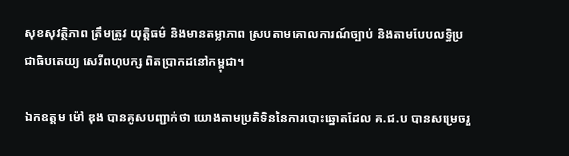សុខសុវត្ថិភាព ត្រឹមត្រូវ យុត្តិធម៌ និងមានតម្លាភាព ស្របតាមគោលការណ៍ច្បាប់ និងតាមបែបលទ្ធិប្រជាធិបតេយ្យ សេរីពហុបក្ស ពិតប្រាកដនៅកម្ពុជា។

ឯកឧត្តម ម៉ៅ ឌុង បានគូសបញ្ជាក់ថា យោងតាមប្រតិទិននៃការបោះឆ្នោតដែល គ.ជ.ប បានសម្រេចរួ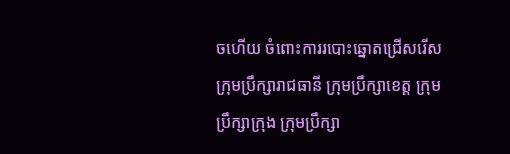ចហើយ ចំពោះការរបោះឆ្នោតជ្រើសរើសក្រុមប្រឹក្សារាជធានី ក្រុមប្រឹក្សាខេត្ត ក្រុមប្រឹក្សាក្រុង ក្រុមប្រឹក្សា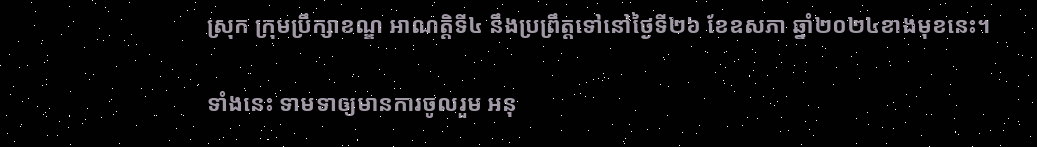ស្រុក ក្រុមប្រឹក្សាខណ្ឌ អាណត្តិទី៤ នឹងប្រព្រឹត្តទៅនៅថ្ងៃទី២៦ ខែឧសភា ឆ្នាំ២០២៤ខាងមុខនេះ។

ទាំងនេះ ទាមទាឲ្យមានការចូលរួម អនុ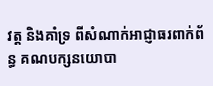វត្ត និងគាំទ្រ ពីសំណាក់អាជ្ញាធរពាក់ព័ន្ធ គណបក្សនយោបា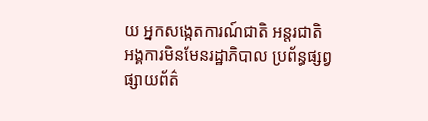យ អ្នកសង្កេតការណ៍ជាតិ អន្តរជាតិ អង្គការមិនមែនរដ្ឋាភិបាល ប្រព័ន្ធផ្សព្វផ្សាយព័ត៌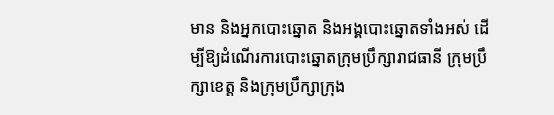មាន និងអ្នកបោះឆ្នោត និងអង្គបោះឆ្នោតទាំងអស់ ដើម្បីឱ្យដំណើរការបោះឆ្នោតក្រុមប្រឹក្សារាជធានី ក្រុមប្រឹក្សាខេត្ត និងក្រុមប្រឹក្សាក្រុង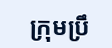ក្រុមប្រឹ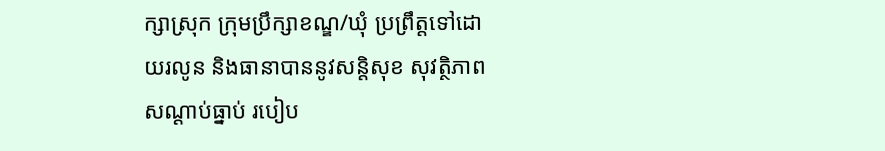ក្សាស្រុក ក្រុមប្រឹក្សាខណ្ឌ/ឃុំ ប្រព្រឹត្តទៅដោយរលូន និងធានាបាននូវសន្តិសុខ សុវត្ថិភាព សណ្តាប់ធ្នាប់ របៀប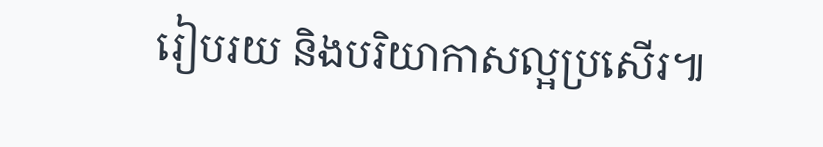រៀបរយ និងបរិយាកាសល្អប្រសើរ៕